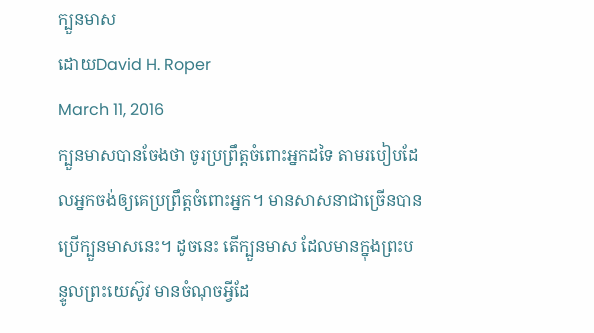ក្បួនមាស
ដោយDavid H. Roper
March 11, 2016
ក្បួនមាសបានចែងថា ចូរប្រព្រឹត្តចំពោះអ្នកដទៃ តាមរបៀបដែលអ្នកចង់ឲ្យគេប្រព្រឹត្តចំពោះអ្នក។ មានសាសនាជាច្រើនបានប្រើក្បួនមាសនេះ។ ដូចនេះ តើក្បួនមាស ដែលមានក្នុងព្រះបន្ទូលព្រះយេស៊ូវ មានចំណុចអ្វីដែ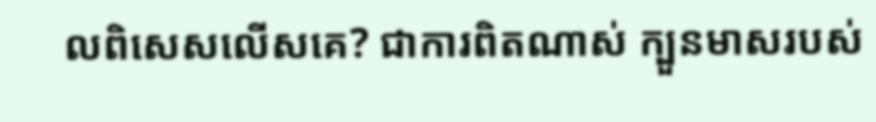លពិសេសលើសគេ? ជាការពិតណាស់ ក្បួនមាសរបស់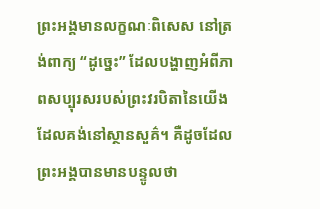ព្រះអង្គមានលក្ខណៈពិសេស នៅត្រង់ពាក្យ “ដូច្នេះ” ដែលបង្ហាញអំពីភាពសប្បុរសរបស់ព្រះវរបិតានៃយើង ដែលគង់នៅស្ថានសួគ៌។ គឺដូចដែលព្រះអង្គបានមានបន្ទូលថា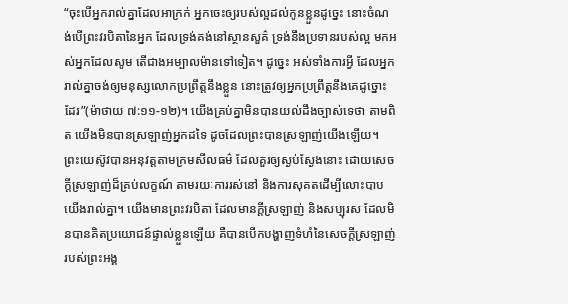“ចុះបើអ្នករាល់គ្នាដែលអាក្រក់ អ្នកចេះឲ្យរបស់ល្អដល់កូនខ្លួនដូច្នេះ នោះចំណង់បើព្រះវរបិតានៃអ្នក ដែលទ្រង់គង់នៅស្ថានសួគ៌ ទ្រង់នឹងប្រទានរបស់ល្អ មកអស់អ្នកដែលសូម តើជាងអម្បាលម៉ានទៅទៀត។ ដូច្នេះ អស់ទាំងការអ្វី ដែលអ្នករាល់គ្នាចង់ឲ្យមនុស្សលោកប្រព្រឹត្តនឹងខ្លួន នោះត្រូវឲ្យអ្នកប្រព្រឹត្តនឹងគេដូច្នោះដែរ”(ម៉ាថាយ ៧:១១-១២)។ យើងគ្រប់គ្នាមិនបានយល់ដឹងច្បាស់ទេថា តាមពិត យើងមិនបានស្រឡាញ់អ្នកដទៃ ដូចដែលព្រះបានស្រឡាញ់យើងឡើយ។ ព្រះយេស៊ូវបានអនុវត្តតាមក្រមសីលធម៌ ដែលគួរឲ្យស្ងប់ស្ងែងនោះ ដោយសេចក្តីស្រឡាញ់ដ៏គ្រប់លក្ខណ៍ តាមរយៈការរស់នៅ និងការសុគតដើម្បីលោះបាបយើងរាល់គ្នា។ យើងមានព្រះវរបិតា ដែលមានក្តីស្រឡាញ់ និងសប្បុរស ដែលមិនបានគិតប្រយោជន៍ផ្ទាល់ខ្លួនឡើយ គឺបានបើកបង្ហាញទំហំនៃសេចក្តីស្រឡាញ់របស់ព្រះអង្គ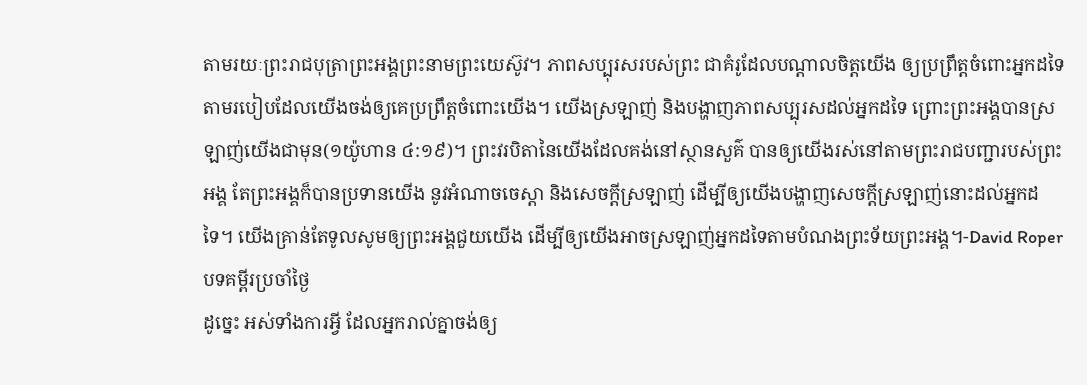តាមរយៈព្រះរាជបុត្រាព្រះអង្គព្រះនាមព្រះយេស៊ូវ។ ភាពសប្បុរសរបស់ព្រះ ជាគំរូដែលបណ្តាលចិត្តយើង ឲ្យប្រព្រឹត្តចំពោះអ្នកដទៃ តាមរបៀបដែលយើងចង់ឲ្យគេប្រព្រឹត្តចំពោះយើង។ យើងស្រឡាញ់ និងបង្ហាញភាពសប្បុរសដល់អ្នកដទៃ ព្រោះព្រះអង្គបានស្រឡាញ់យើងជាមុន(១យ៉ូហាន ៤:១៩)។ ព្រះវរបិតានៃយើងដែលគង់នៅស្ថានសួគ៌ បានឲ្យយើងរស់នៅតាមព្រះរាជបញ្ជារបស់ព្រះអង្គ តែព្រះអង្គក៏បានប្រទានយើង នូវអំណាចចេស្តា និងសេចក្តីស្រឡាញ់ ដើម្បីឲ្យយើងបង្ហាញសេចក្តីស្រឡាញ់នោះដល់អ្នកដទៃ។ យើងគ្រាន់តែទូលសូមឲ្យព្រះអង្គជួយយើង ដើម្បីឲ្យយើងអាចស្រឡាញ់អ្នកដទៃតាមបំណងព្រះទ័យព្រះអង្គ។-David Roper
បទគម្ពីរប្រចាំថ្ងៃ
ដូច្នេះ អស់ទាំងការអ្វី ដែលអ្នករាល់គ្នាចង់ឲ្យ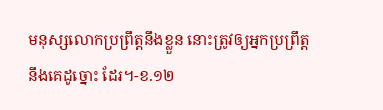មនុស្សលោកប្រព្រឹត្តនឹងខ្លួន នោះត្រូវឲ្យអ្នកប្រព្រឹត្តនឹងគេដូច្នោះ ដែរ។-ខ.១២